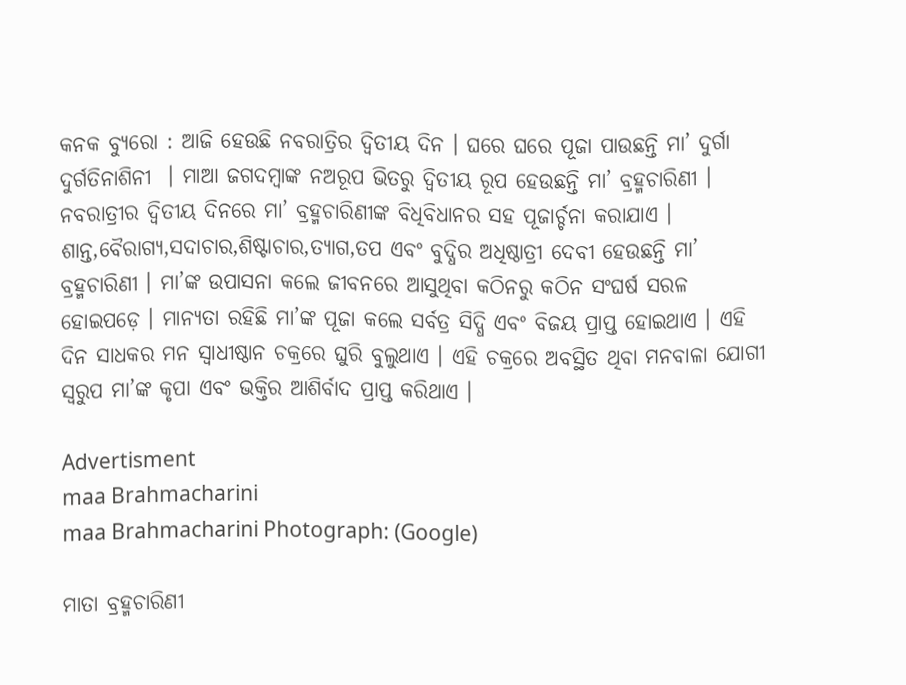କନକ ବ୍ୟୁରୋ : ଆଜି ହେଉଛି ନବରାତ୍ରିର ଦ୍ୱିତୀୟ ଦିନ । ଘରେ ଘରେ ପୂଜା ପାଉଛନ୍ତି ମା’ ଦୁର୍ଗା ଦୁର୍ଗତିନାଶିନୀ  । ମାଆ ଜଗଦମ୍ବାଙ୍କ ନଅରୂପ ଭିତରୁ ଦ୍ୱିତୀୟ ରୂପ ହେଉଛନ୍ତି ମା’ ବ୍ରହ୍ମଚାରିଣୀ । ନବରାତ୍ରୀର ଦ୍ୱିତୀୟ ଦିନରେ ମା’ ବ୍ରହ୍ମଚାରିଣୀଙ୍କ ବିଧିବିଧାନର ସହ ପୂଜାର୍ଚ୍ଚନା କରାଯାଏ । ଶାନ୍ତ,ବୈରାଗ୍ୟ,ସଦାଚାର,ଶିଷ୍ଟାଚାର,ତ୍ୟାଗ,ତପ ଏବଂ ବୁଦ୍ଧିର ଅଧିଷ୍ଠାତ୍ରୀ ଦେବୀ ହେଉଛନ୍ତି ମା’ ବ୍ରହ୍ମଚାରିଣୀ । ମା’ଙ୍କ ଉପାସନା କଲେ ଜୀବନରେ ଆସୁଥିବା କଠିନରୁ କଠିନ ସଂଘର୍ଷ ସରଳ ହୋଇପଡ଼େ । ମାନ୍ୟତା ରହିଛି ମା’ଙ୍କ ପୂଜା କଲେ ସର୍ବତ୍ର ସିଦ୍ଧି ଏବଂ ବିଜୟ ପ୍ରାପ୍ତ ହୋଇଥାଏ । ଏହି ଦିନ ସାଧକର ମନ ସ୍ୱାଧୀଷ୍ଠାନ ଚକ୍ରରେ ଘୁରି ବୁଲୁଥାଏ । ଏହି ଚକ୍ରରେ ଅବସ୍ଥିତ ଥିବା ମନବାଳା ଯୋଗୀ ସ୍ୱରୁପ ମା’ଙ୍କ କୃପା ଏବଂ ଭକ୍ତିର ଆଶିର୍ବାଦ ପ୍ରାପ୍ତ କରିଥାଏ ।

Advertisment
maa Brahmacharini
maa Brahmacharini Photograph: (Google)

ମାତା ବ୍ରହ୍ମଚାରିଣୀ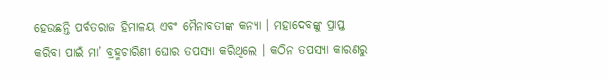ହେଉଛନ୍ତି ପର୍ବତରାଜ ହିମାଳୟ ଏବଂ ମୈନାବତୀଙ୍କ କନ୍ୟା । ମହାଦେବଙ୍କୁ ପ୍ରାପ୍ତ କରିବା ପାଇଁ ମା’ ବ୍ରହ୍ମଚାରିଣୀ ଘୋର ତପସ୍ୟା କରିଥିଲେ । କଠିନ ତପସ୍ୟା କାରଣରୁ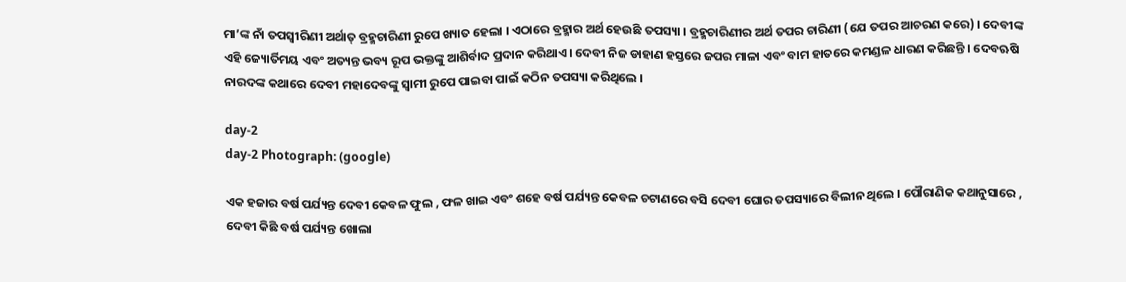ମା’ଙ୍କ ନାଁ ତପସ୍ୱୀରିଣୀ ଅର୍ଥାତ୍ ବ୍ରହ୍ମଚାରିଣୀ ରୁପେ ଖ୍ୟାତ ହେଲା । ଏଠାରେ ବ୍ରହ୍ମାର ଅର୍ଥ ହେଉଛି ତପସ୍ୟା । ବ୍ରହ୍ମଚାରିଣୀର ଅର୍ଥ ତପର ଚାରିଣୀ (ଯେ ତପର ଆଚରଣ କରେ) । ଦେବୀଙ୍କ ଏହି ଜ୍ୟୋର୍ତିମୟ ଏବଂ ଅତ୍ୟନ୍ତ ଭବ୍ୟ ରୂପ ଭକ୍ତଙ୍କୁ ଆଶିର୍ବାଦ ପ୍ରଦାନ କରିଥାଏ । ଦେବୀ ନିଜ ଡାହାଣ ହସ୍ତରେ ଜପର ମାଳା ଏବଂ ବାମ ହାତରେ କମଣ୍ଡଳ ଧାରଣ କରିଛନ୍ତି । ଦେବଋଷି ନାରଦଙ୍କ କଥାରେ ଦେବୀ ମହାଦେବଙ୍କୁ ସ୍ବାମୀ ରୁପେ ପାଇବା ପାଇଁ କଠିନ ତପସ୍ୟା କରିଥିଲେ ।

day-2
day-2 Photograph: (google)

ଏକ ହଜାର ବର୍ଷ ପର୍ଯ୍ୟନ୍ତ ଦେବୀ କେବଳ ଫୁଲ , ଫଳ ଖାଇ ଏବଂ ଶହେ ବର୍ଷ ପର୍ଯ୍ୟନ୍ତ କେବଳ ଚଟାଣରେ ବସି ଦେବୀ ଘୋର ତପସ୍ୟାରେ ବିଲୀନ ଥିଲେ । ପୌରାଣିକ କଥାନୁସାରେ , ଦେବୀ କିଛି ବର୍ଷ ପର୍ଯ୍ୟନ୍ତ ଖୋଲା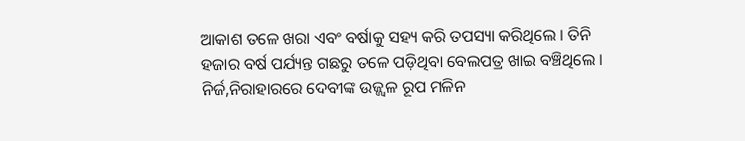ଆକାଶ ତଳେ ଖରା ଏବଂ ବର୍ଷାକୁ ସହ୍ୟ କରି ତପସ୍ୟା କରିଥିଲେ । ତିନି ହଜାର ବର୍ଷ ପର୍ଯ୍ୟନ୍ତ ଗଛରୁ ତଳେ ପଡ଼ିଥିବା ବେଲପତ୍ର ଖାଇ ବଞ୍ଚିଥିଲେ । ନିର୍ଜ,ନିରାହାରରେ ଦେବୀଙ୍କ ଉଜ୍ଜ୍ୱଳ ରୂପ ମଳିନ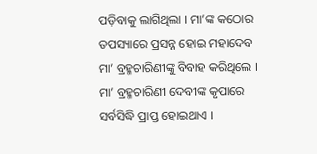ପଡ଼ିବାକୁ ଲାଗିଥିଲା । ମା’ଙ୍କ କଠୋର ତପସ୍ୟାରେ ପ୍ରସନ୍ନ ହୋଇ ମହାଦେବ ମା’ ବ୍ରହ୍ମଚାରିଣୀଙ୍କୁ ବିବାହ କରିଥିଲେ । ମା’ ବ୍ରହ୍ମଚାରିଣୀ ଦେବୀଙ୍କ କୃପାରେ ସର୍ବସିଦ୍ଧି ପ୍ରାପ୍ତ ହୋଇଥାଏ ।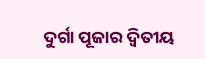ଦୁର୍ଗା ପୂଜାର ଦ୍ୱିତୀୟ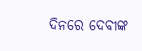ଦିନରେ ଦେବୀଙ୍କ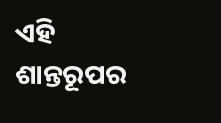ଏହି ଶାନ୍ତରୂପର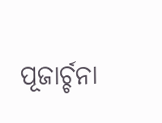ପୂଜାର୍ଚ୍ଚନା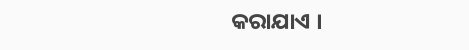କରାଯାଏ ।